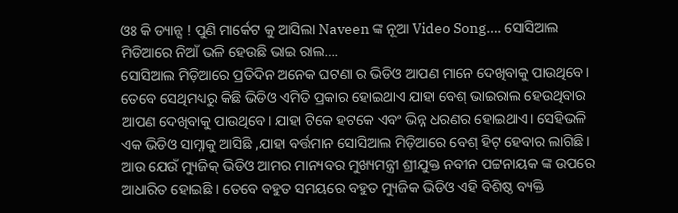ଓଃ କି ଡ୍ୟାନ୍ସ ! ପୁଣି ମାର୍କେଟ କୁ ଆସିଲା Naveen ଙ୍କ ନୂଆ Video Song…. ସୋସିଆଲ ମିଡିଆରେ ନିଆଁ ଭଳି ହେଉଛି ଭାଇ ରାଲ….
ସୋସିଆଲ ମିଡ଼ିଆରେ ପ୍ରତିଦିନ ଅନେକ ଘଟଣା ର ଭିଡିଓ ଆପଣ ମାନେ ଦେଖିବାକୁ ପାଉଥିବେ। ତେବେ ସେଥିମଧ୍ୟରୁ କିଛି ଭିଡିଓ ଏମିତି ପ୍ରକାର ହୋଇଥାଏ ଯାହା ବେଶ୍ ଭାଇରାଲ ହେଉଥିବାର ଆପଣ ଦେଖିବାକୁ ପାଉଥିବେ। ଯାହା ଟିକେ ହଟକେ ଏବଂ ଭିନ୍ନ ଧରଣର ହୋଇଥାଏ। ସେହିଭଳି ଏକ ଭିଡିଓ ସାମ୍ନାକୁ ଆସିଛି ,ଯାହା ବର୍ତ୍ତମାନ ସୋସିଆଲ ମିଡ଼ିଆରେ ବେଶ୍ ହିଟ୍ ହେବାର ଲାଗିଛି। ଆଉ ଯେଉଁ ମ୍ୟୁଜିକ୍ ଭିଡିଓ ଆମର ମାନ୍ୟବର ମୁଖ୍ୟମନ୍ତ୍ରୀ ଶ୍ରୀଯୁକ୍ତ ନବୀନ ପଟ୍ଟନାୟକ ଙ୍କ ଉପରେ ଆଧାରିତ ହୋଇଛି । ତେବେ ବହୁତ ସମୟରେ ବହୁତ ମ୍ୟୁଜିକ ଭିଡିଓ ଏହି ବିଶିଷ୍ଠ ବ୍ୟକ୍ତି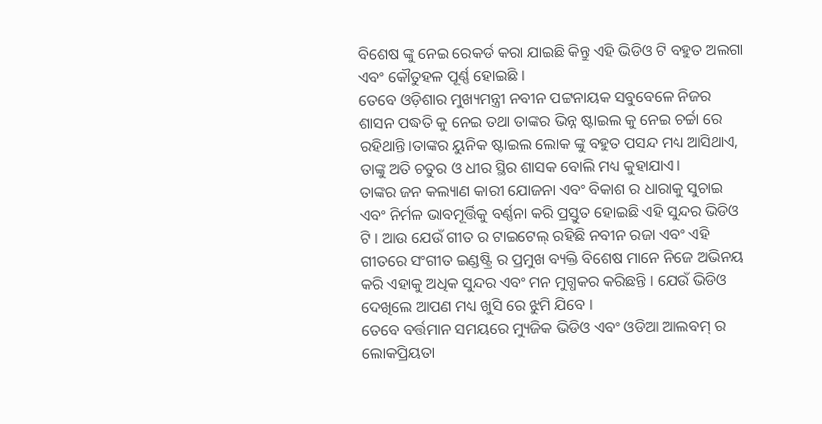ବିଶେଷ ଙ୍କୁ ନେଇ ରେକର୍ଡ କରା ଯାଇଛି କିନ୍ତୁ ଏହି ଭିଡିଓ ଟି ବହୁତ ଅଲଗା ଏବଂ କୌତୁହଳ ପୂର୍ଣ୍ଣ ହୋଇଛି ।
ତେବେ ଓଡ଼ିଶାର ମୁଖ୍ୟମନ୍ତ୍ରୀ ନବୀନ ପଟ୍ଟନାୟକ ସବୁବେଳେ ନିଜର ଶାସନ ପଦ୍ଧତି କୁ ନେଇ ତଥା ତାଙ୍କର ଭିନ୍ନ ଷ୍ଟାଇଲ କୁ ନେଇ ଚର୍ଚ୍ଚା ରେ ରହିଥାନ୍ତି।ତାଙ୍କର ୟୁନିକ ଷ୍ଟାଇଲ ଲୋକ ଙ୍କୁ ବହୁତ ପସନ୍ଦ ମଧ୍ୟ ଆସିଥାଏ, ତାଙ୍କୁ ଅତି ଚତୁର ଓ ଧୀର ସ୍ଥିର ଶାସକ ବୋଲି ମଧ୍ୟ କୁହାଯାଏ।
ତାଙ୍କର ଜନ କଲ୍ୟାଣ କାରୀ ଯୋଜନା ଏବଂ ବିକାଶ ର ଧାରାକୁ ସୁଚାଇ ଏବଂ ନିର୍ମଳ ଭାବମୂର୍ତ୍ତିକୁ ବର୍ଣ୍ଣନା କରି ପ୍ରସ୍ତୁତ ହୋଇଛି ଏହି ସୁନ୍ଦର ଭିଡିଓ ଟି । ଆଉ ଯେଉଁ ଗୀତ ର ଟାଇଟେଲ୍ ରହିଛି ନବୀନ ରଜା ଏବଂ ଏହି ଗୀତରେ ସଂଗୀତ ଇଣ୍ଡଷ୍ଟ୍ରି ର ପ୍ରମୁଖ ବ୍ୟକ୍ତି ବିଶେଷ ମାନେ ନିଜେ ଅଭିନୟ କରି ଏହାକୁ ଅଧିକ ସୁନ୍ଦର ଏବଂ ମନ ମୁଗ୍ଧକର କରିଛନ୍ତି । ଯେଉଁ ଭିଡିଓ ଦେଖିଲେ ଆପଣ ମଧ୍ୟ ଖୁସି ରେ ଝୁମି ଯିବେ ।
ତେବେ ବର୍ତ୍ତମାନ ସମୟରେ ମ୍ୟୁଜିକ ଭିଡିଓ ଏବଂ ଓଡିଆ ଆଲବମ୍ ର ଲୋକପ୍ରିୟତା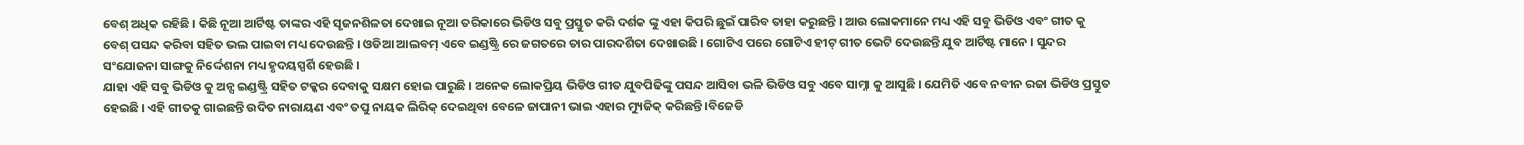ବେଶ୍ ଅଧିକ ରହିଛି । କିଛି ନୂଆ ଆର୍ଟିଷ୍ଟ ତାଙ୍କର ଏହି ସୃଜନଶିଳତା ଦେଖାଇ ନୂଆ ତରିକାରେ ଭିଡିଓ ସବୁ ପ୍ରସ୍ତୁତ କରି ଦର୍ଶକ ଙ୍କୁ ଏହା କିପରି ଛୁଇଁ ପାରିବ ତାହା କରୁଛନ୍ତି । ଆଉ ଲୋକମାନେ ମଧ୍ୟ ଏହି ସବୁ ଭିଡିଓ ଏବଂ ଗୀତ କୁ ବେଶ୍ ପସନ୍ଦ କରିବା ସହିତ ଭଲ ପାଇବା ମଧ୍ୟ ଦେଉଛନ୍ତି । ଓଡିଆ ଆଲବମ୍ ଏବେ ଇଣ୍ଡଷ୍ଟ୍ରି ରେ ଜଗତରେ ତାର ପାରଦର୍ଶିତା ଦେଖାଉଛି । ଗୋଟିଏ ପରେ ଗୋଟିଏ ହୀଟ୍ ଗୀତ ଭେଟି ଦେଉଛନ୍ତି ଯୁବ ଆର୍ଟିଷ୍ଟ ମାନେ । ସୁନ୍ଦର ସଂଯୋଜନା ସାଙ୍ଗକୁ ନିର୍ଦ୍ଦେଶନା ମଧ୍ୟ ହୃଦୟସ୍ପର୍ଶି ହେଉଛି ।
ଯାହା ଏହି ସବୁ ଭିଡିଓ କୁ ଅନ୍ସ ଇଣ୍ଡଷ୍ଟ୍ରି ସହିତ ଟକ୍କର ଦେବାକୁ ସକ୍ଷମ ହୋଇ ପାରୁଛି । ଅନେକ ଲୋକପ୍ରିୟ ଭିଡିଓ ଗୀତ ଯୁବପିଢିଙ୍କୁ ପସନ୍ଦ ଆସିବା ଭଳି ଭିଡିଓ ସବୁ ଏବେ ସାମ୍ନା କୁ ଆସୁଛି । ଯେମିତି ଏବେ ନବୀନ ରଜା ଭିଡିଓ ପ୍ରସ୍ତୁତ ହେଇଛି । ଏହି ଗୀତକୁ ଗାଇଛନ୍ତି ଉଦିତ ନାରାୟଣ ଏବଂ ତପୁ ନାୟକ ଲିରିକ୍ ଦେଇଥିବା ବେଳେ ଜାପାନୀ ଭାଇ ଏହାର ମ୍ୟୁଜିକ୍ କରିଛନ୍ତି ।ବିଜେଡି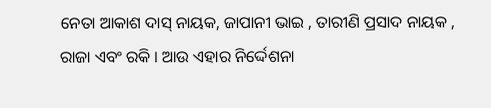ନେତା ଆକାଶ ଦାସ୍ ନାୟକ, ଜାପାନୀ ଭାଇ , ତାରୀଣି ପ୍ରସାଦ ନାୟକ , ରାଜା ଏବଂ ରକି । ଆଉ ଏହାର ନିର୍ଦ୍ଦେଶନା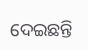ଦେଇଛନ୍ତି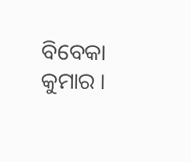ବିବେକା କୁମାର ।